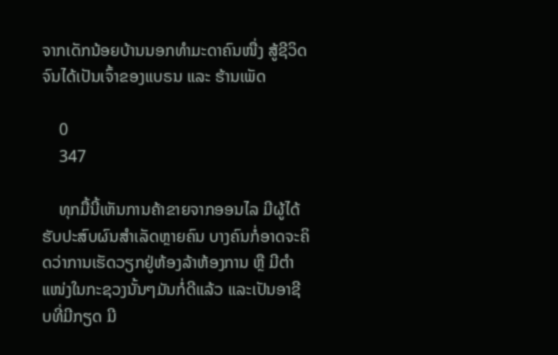ຈາກເດັກນ້ອຍບ້ານນອກທຳມະດາຄົນໜື່ງ ສູ້ຊີວິດຈົນໄດ້ເປັນເຈົ້າຂອງແບຣນ ແລະ ຮ້ານເພັດ

    0
    347

    ທຸກມື້ນີ້ເຫັນການຄ້າຂາຍຈາກອອນໄລ ມີຜູ້ໄດ້ຮັບປະສົບຜົນສຳເລັດຫຼາຍຄົນ ບາງຄົນກໍ່ອາດຈະຄິດວ່າການເຮັດວຽກຢູ່ຫ້ອງລ້າຫ້ອງການ ຫຼື ມີຕຳແໜ່ງໃນກະຊວງນັ້ນໆມັນກໍ່ດີແລ້ວ ແລະເປັນອາຊີບທີ່ມີກຽດ ມີ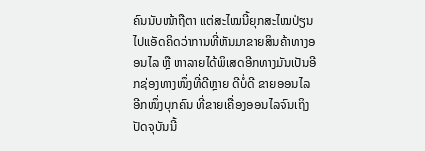ຄົນນັບໜ້າຖືຕາ ແຕ່ສະໄໝນີ້ຍຸກສະໄໝປ່ຽນໄປແອັດຄິດວ່າການທີ່ຫັນມາຂາຍສິນຄ້າທາງອອນໄລ ຫຼື ຫາລາຍໄດ້ພິເສດອີກທາງມັນເປັນອີກຊ່ອງທາງໜຶ່ງທີ່ດີຫຼາຍ ດີບໍ່ດີ ຂາຍອອນໄລ ອີກໜຶ່ງບຸກຄົນ ທີ່ຂາຍເຄື່ອງອອນໄລຈົນເຖິງປັດຈຸບັນນີ້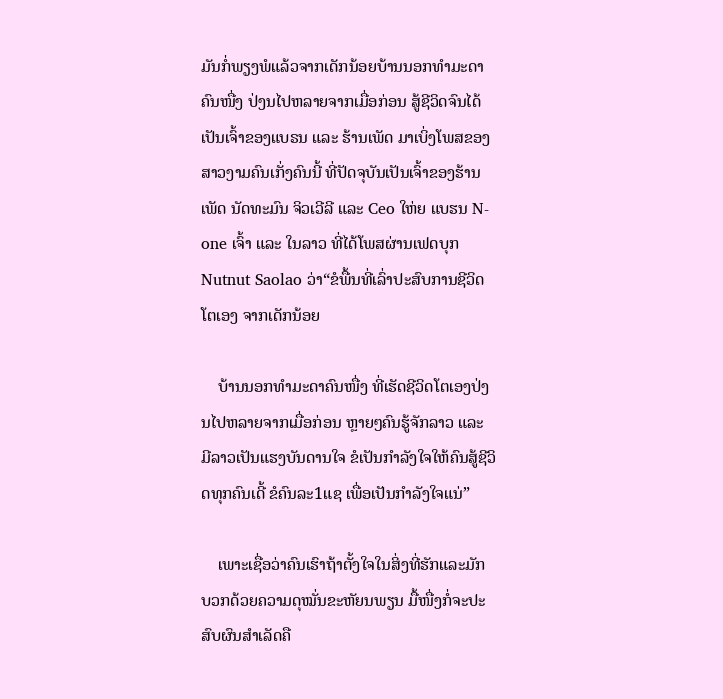ມັນກໍ່ພຽງພໍແລ້ວຈາກເດັກນ້ອຍບ້ານນອກທຳມະດາຄົນໜື່ງ ປ່ງນໄປຫລາຍຈາກເມື່ອກ່ອນ ສູ້ຊີວິດຈົນໄດ້ເປັນເຈົ້າຂອງແບຣນ ແລະ ຮ້ານເພັດ ມາເບິ່ງໂພສຂອງສາວງາມຄົນເກັ່ງຄົນນີ້ ທີ່ປັດຈຸບັນເປັນເຈົ້າຂອງຮ້ານເພັດ ນັດທະມົນ ຈິວເວີລີ ແລະ Ceo ໃຫ່ຍ ແບຮນ N-one ເຈົ້າ ແລະ ໃນລາວ ທີ່ໄດ້ໂພສຜ່ານເຟດບຸກ Nutnut Saolao ວ່າ“ຂໍພື້ນທີ່ເລົ່າປະສົບການຊີວິດໂຕເອງ ຈາກເດັກນ້ອຍ

    ບ້ານນອກທຳມະດາຄົນໜື່ງ ທີ່ເຮັດຊີວິດໂຕເອງປ່ງນໄປຫລາຍຈາກເມື່ອກ່ອນ ຫຼາຍໆຄົນຮູ້ຈັກລາວ ແລະ ມີລາວເປັນແຮງບັນດານໃຈ ຂໍເປັນກໍາລັງໃຈໃຫ້ຄົນສູ້ຊີວິດທຸກຄົນເດີ້ ຂໍຄົນລະ1ແຊ ເພື່ອເປັນກຳລັງໃຈແນ່”

    ເພາະເຊື່ອວ່າຄົນເຮົາຖ້າຕັ້ງໃຈໃນສິ່ງທີ່ຮັກແລະມັກ ບວກດ້ວຍຄວາມດຸໝັ່ນຂະຫັຍນພຽນ ມື້ໜື່ງກໍ່ຈະປະສົບຜົນສຳເລັດຄື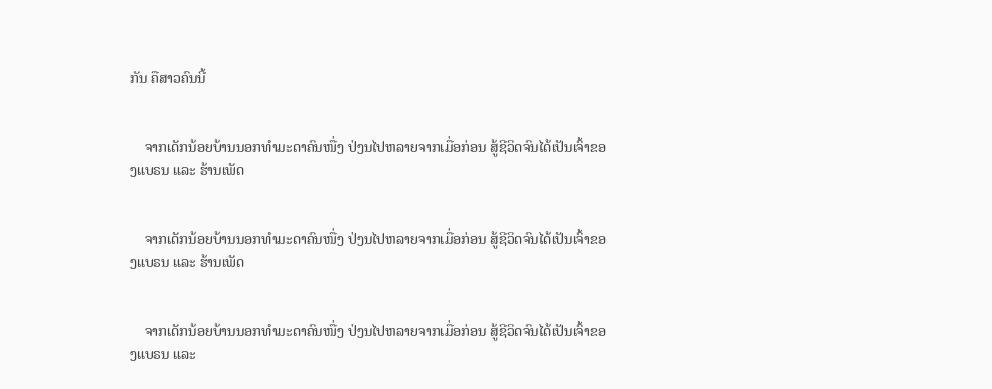ກັນ ຄືສາວຄົນນີ້


    ຈາກເດັກນ້ອຍບ້ານນອກທຳມະດາຄົນໜື່ງ ປ່ງນໄປຫລາຍຈາກເມື່ອກ່ອນ ສູ້ຊີວິດຈົນໄດ້ເປັນເຈົ້າຂອງແບຣນ ແລະ ຮ້ານເພັດ


    ຈາກເດັກນ້ອຍບ້ານນອກທຳມະດາຄົນໜື່ງ ປ່ງນໄປຫລາຍຈາກເມື່ອກ່ອນ ສູ້ຊີວິດຈົນໄດ້ເປັນເຈົ້າຂອງແບຣນ ແລະ ຮ້ານເພັດ


    ຈາກເດັກນ້ອຍບ້ານນອກທຳມະດາຄົນໜື່ງ ປ່ງນໄປຫລາຍຈາກເມື່ອກ່ອນ ສູ້ຊີວິດຈົນໄດ້ເປັນເຈົ້າຂອງແບຣນ ແລະ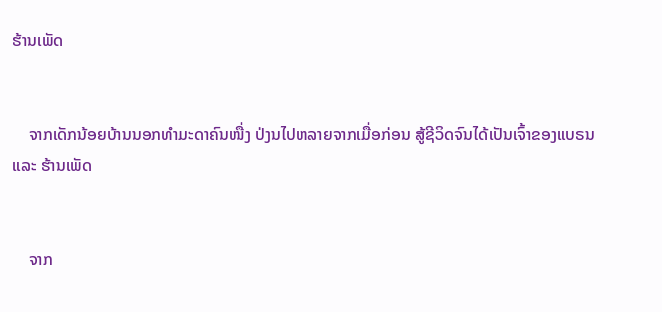ຮ້ານເພັດ


    ຈາກເດັກນ້ອຍບ້ານນອກທຳມະດາຄົນໜື່ງ ປ່ງນໄປຫລາຍຈາກເມື່ອກ່ອນ ສູ້ຊີວິດຈົນໄດ້ເປັນເຈົ້າຂອງແບຣນ ແລະ ຮ້ານເພັດ


    ຈາກ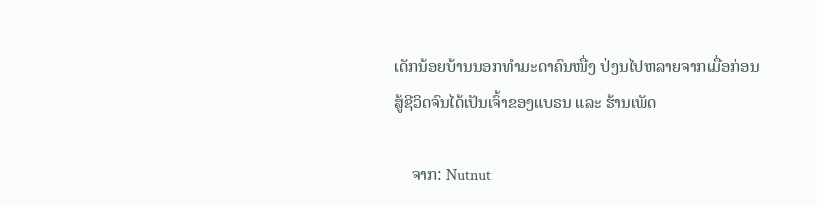ເດັກນ້ອຍບ້ານນອກທຳມະດາຄົນໜື່ງ ປ່ງນໄປຫລາຍຈາກເມື່ອກ່ອນ ສູ້ຊີວິດຈົນໄດ້ເປັນເຈົ້າຂອງແບຣນ ແລະ ຮ້ານເພັດ

    ຈາກ: Nutnut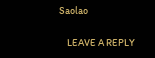Saolao

    LEAVE A REPLY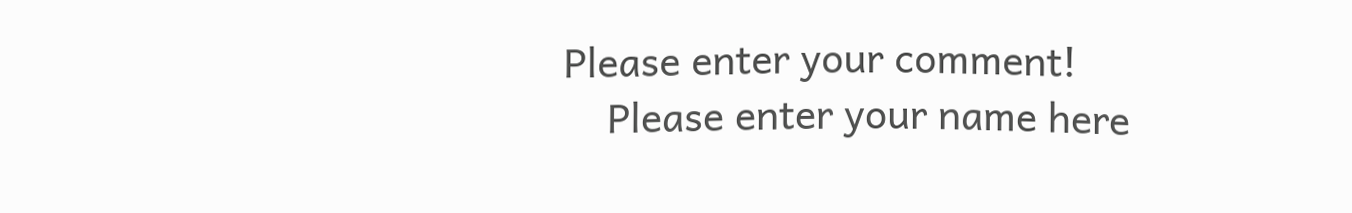Please enter your comment!
    Please enter your name here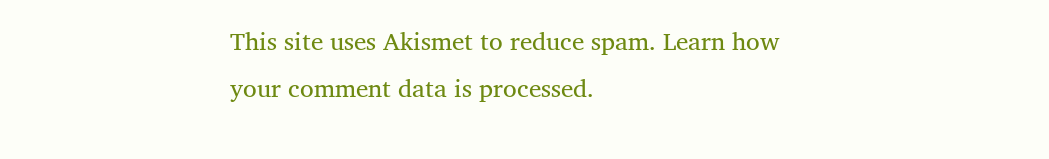This site uses Akismet to reduce spam. Learn how your comment data is processed.